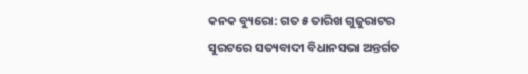କନକ ବ୍ୟୁରୋ: ଗତ ୫ ତାରିଖ ଗୁଜୁରାଟର ସୁରଟରେ ସତ୍ୟବାଦୀ ବିଧାନସଭା ଅନ୍ତର୍ଗତ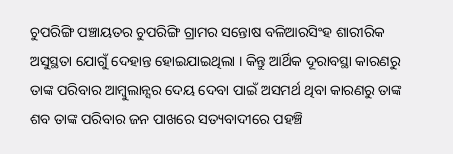ଚୁପରିଙ୍ଗି ପଞ୍ଚାୟତର ଚୁପରିଙ୍ଗି ଗ୍ରାମର ସନ୍ତୋଷ ବଳିଆରସିଂହ ଶାରୀରିକ ଅସୁସ୍ଥତା ଯୋଗୁଁ ଦେହାନ୍ତ ହୋଇଯାଇଥିଲା । କିନ୍ତୁ ଆର୍ଥିକ ଦୂରାବସ୍ଥା କାରଣରୁ ତାଙ୍କ ପରିବାର ଆମ୍ବୁଲାନ୍ସର ଦେୟ ଦେବା ପାଇଁ ଅସମର୍ଥ ଥିବା କାରଣରୁ ତାଙ୍କ ଶବ ତାଙ୍କ ପରିବାର ଜନ ପାଖରେ ସତ୍ୟବାଦୀରେ ପହଞ୍ଚି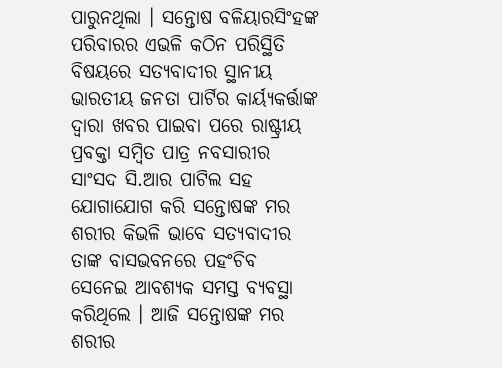ପାରୁନଥିଲା । ସନ୍ତୋଷ ବଳିୟାରସିଂହଙ୍କ ପରିବାରର ଏଭଳି କଠିନ ପରିସ୍ଥିତି ବିଷୟରେ ସତ୍ୟବାଦୀର ସ୍ଥାନୀୟ ଭାରତୀୟ ଜନତା ପାର୍ଟିର କାର୍ୟ୍ୟକର୍ତ୍ତାଙ୍କ ଦ୍ଵାରା ଖବର ପାଇବା ପରେ ରାଷ୍ଟ୍ରୀୟ ପ୍ରବକ୍ତା ସମ୍ବିତ ପାତ୍ର ନବସାରୀର ସାଂସଦ ସି.ଆର ପାଟିଲ ସହ ଯୋଗାଯୋଗ କରି ସନ୍ତୋଷଙ୍କ ମର ଶରୀର କିଭଳି ଭାବେ ସତ୍ୟବାଦୀର ତାଙ୍କ ବାସଭବନରେ ପହଂଚିବ ସେନେଇ ଆବଶ୍ୟକ ସମସ୍ତ ବ୍ୟବସ୍ଥା କରିଥିଲେ । ଆଜି ସନ୍ତୋଷଙ୍କ ମର ଶରୀର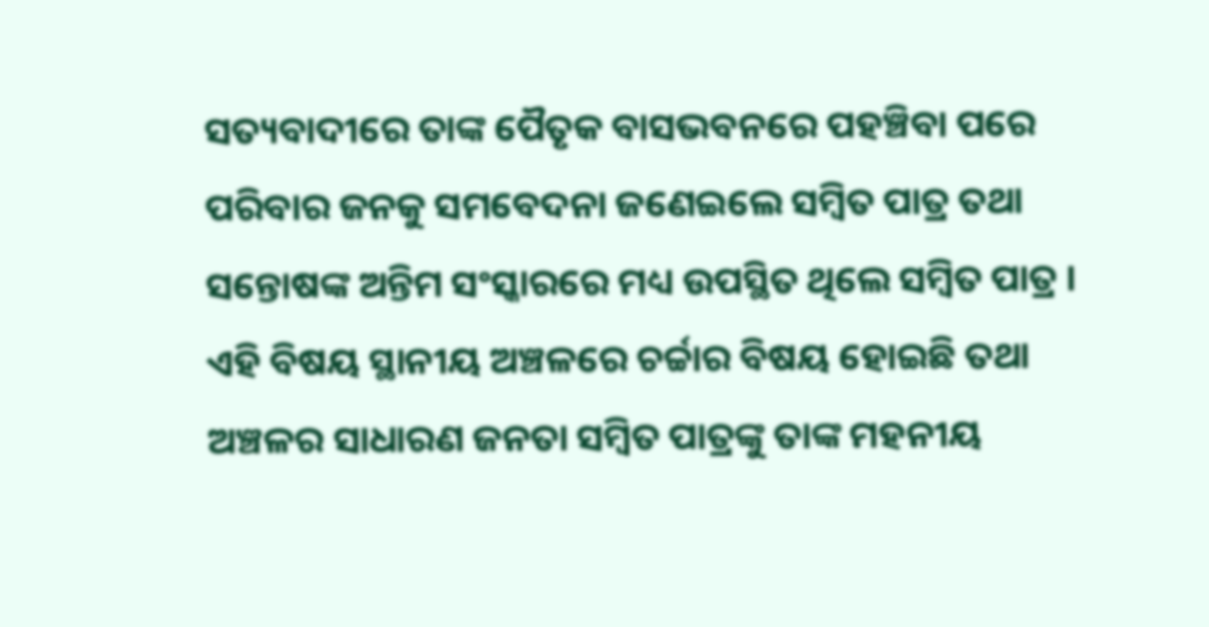ସତ୍ୟବାଦୀରେ ତାଙ୍କ ପୈତୃକ ବାସଭବନରେ ପହଞ୍ଚିବା ପରେ ପରିବାର ଜନକୁ ସମବେଦନା ଜଣେଇଲେ ସମ୍ବିତ ପାତ୍ର ତଥା ସନ୍ତୋଷଙ୍କ ଅନ୍ତିମ ସଂସ୍କାରରେ ମଧ୍ୟ ଉପସ୍ଥିତ ଥିଲେ ସମ୍ବିତ ପାତ୍ର । ଏହି ବିଷୟ ସ୍ଥାନୀୟ ଅଞ୍ଚଳରେ ଚର୍ଚ୍ଚାର ବିଷୟ ହୋଇଛି ତଥା ଅଞ୍ଚଳର ସାଧାରଣ ଜନତା ସମ୍ବିତ ପାତ୍ରଙ୍କୁ ତାଙ୍କ ମହନୀୟ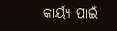କାର୍ୟ୍ୟ ପାଇଁ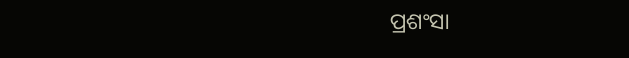ପ୍ରଶଂସା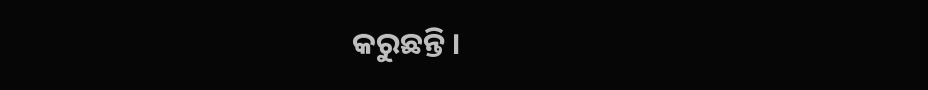କରୁଛନ୍ତି ।